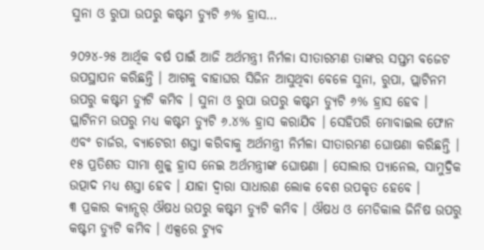ସୁନା ଓ ରୁପା ଉପରୁ କଷ୍ଟମ ଡ୍ୟୁଟି ୬% ହ୍ରାସ…

୨୦୨୪-୨୫ ଆର୍ଥିକ ବର୍ଷ ପାଇଁ ଆଜି ଅର୍ଥମନ୍ତ୍ରୀ ନିର୍ମଳା ସୀତାରମଣ ତାଙ୍କର ସପ୍ତମ ବଜେଟ ଉପସ୍ଥାପନ କରିଛନ୍ତି । ଆଗକୁ ବାହାଘର ସିଜିନ ଆସୁଥିବା ବେଳେ ସୁନା, ରୁପା, ପ୍ଲାଟିନମ ଉପରୁ କଷ୍ଟମ ଡ୍ୟୁଟି କମିବ । ସୁନା ଓ ରୁପା ଉପରୁ କଷ୍ଟମ ଡ୍ୟୁଟି ୬% ହ୍ରାସ ହେବ । ପ୍ଲାଟିନମ ଉପରୁ ମଧ୍ୟ କଷ୍ଟମ ଡ୍ୟୁଟି ୬.୪% ହ୍ରାସ କରାଯିବ । ସେହିପରି ମୋବାଇଲ ଫୋନ ଏବଂ ଚାର୍ଜର, ବ୍ୟାଟେରୀ ଶସ୍ତା କରିବାକୁ ଅର୍ଥମନ୍ତ୍ରୀ ନିର୍ମଳା ସୀତାରମଣ ଘୋଷଣା କରିଛନ୍ତି । ୧୫ ପ୍ରତିଶତ ସୀମା ଶୁଳ୍କ ହ୍ରାସ ନେଇ ଅର୍ଥମନ୍ତ୍ରୀଙ୍କ ଘୋଷଣା । ସୋଲାର ପ୍ୟାନେଲ, ସାମୁଦ୍ରିକ ଉତ୍ପାଦ ମଧ୍ୟ ଶସ୍ତା ହେବ । ଯାହା ଦ୍ୱାରା ସାଧାରଣ ଲୋକ ବେଶ ଉପକୃତ ହେବେ ।
୩ ପ୍ରକାର କ୍ୟାନ୍ସର୍ ଔଷଧ ଉପରୁ କଷ୍ଟମ ଡ୍ୟୁଟି କମିବ । ଔଷଧ ଓ ମେଡିକାଲ ଜିନିଷ ଉପରୁ କଷ୍ଟମ ଡ୍ୟୁଟି କମିବ । ଏକ୍ସରେ ଟ୍ୟୁବ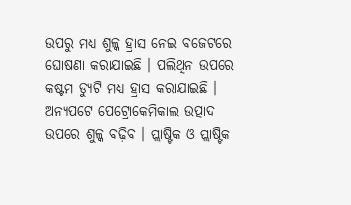ଉପରୁ ମଧ୍ୟ ଶୁଳ୍କ ହ୍ରାସ ନେଇ ବଜେଟରେ ଘୋଷଣା କରାଯାଇଛି । ପଲିଥିନ ଉପରେ କଷ୍ଟମ ଡ୍ୟୁଟି ମଧ୍ୟ ହ୍ରାସ କରାଯାଇଛି । ଅନ୍ୟପଟେ ପେଟ୍ରୋକେମିକାଲ ଉତ୍ପାଦ ଉପରେ ଶୁଳ୍କ ବଢ଼ିବ । ପ୍ଲାଷ୍ଟିକ ଓ ପ୍ଲାଷ୍ଟିକ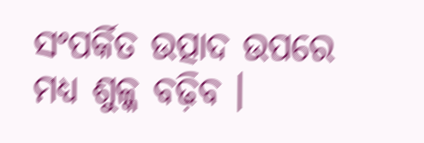ସଂପର୍କିତ ଉତ୍ପାଦ ଉପରେ ମଧ୍ୟ ଶୁଳ୍କ ବଢ଼ିବ ।